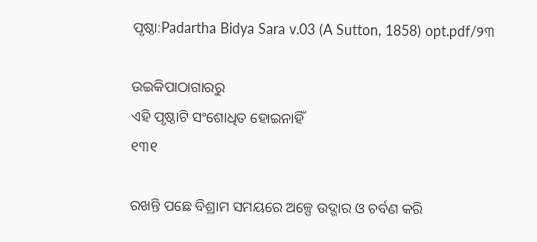ପୃଷ୍ଠା:Padartha Bidya Sara v.03 (A Sutton, 1858) opt.pdf/୨୩

ଉଇକିପାଠାଗାର‌ରୁ
ଏହି ପୃଷ୍ଠାଟି ସଂଶୋଧିତ ହୋଇନାହିଁ
୧୩୧

ରଖନ୍ତି ପଛେ ବିଶ୍ରାମ ସମୟରେ ଅଳ୍ପେ ଉଦ୍ଗାର ଓ ଚର୍ବଣ କରି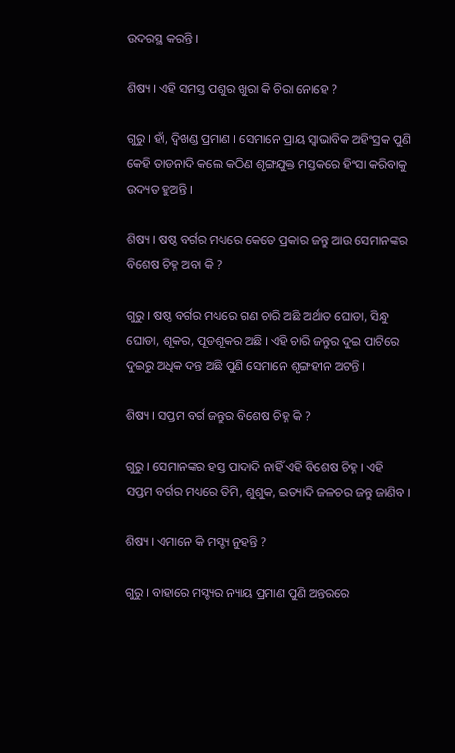ଉଦରସ୍ଥ କରନ୍ତି ।

ଶିଷ୍ୟ । ଏହି ସମସ୍ତ ପଶୁର ଖୁରା କି ଚିରା ନୋହେ ?

ଗୁରୁ । ହାଁ, ଦ୍ୱିଖଣ୍ଡ ପ୍ରମାଣ । ସେମାନେ ପ୍ରାୟ ସ୍ୱାଭାବିକ ଅହିଂସ୍ରକ ପୁଣି କେହି ତାଡନାଦି କଲେ କଠିଣ ଶୃଙ୍ଗଯୁକ୍ତ ମସ୍ତକରେ ହିଂସା କରିବାକୁ ଉଦ୍ୟତ ହୁଅନ୍ତି ।

ଶିଷ୍ୟ । ଷଷ୍ଠ ବର୍ଗର ମଧ୍ୟରେ କେତେ ପ୍ରକାର ଜନ୍ତୁ ଆଉ ସେମାନଙ୍କର ବିଶେଷ ଚିହ୍ନ ଅବା କି ?

ଗୁରୁ । ଷଷ୍ଠ ବର୍ଗର ମଧ୍ୟରେ ଗଣ ଚାରି ଅଛି ଅର୍ଥାତ ଘୋଡା, ସିନ୍ଧୁ ଘୋଡା, ଶୂକର, ପୂଡଶୂକର ଅଛି । ଏହି ଚାରି ଜନ୍ତୁର ଦୁଇ ପାଟିରେ ଦୁଇରୁ ଅଧିକ ଦନ୍ତ ଅଛି ପୁଣି ସେମାନେ ଶୃଙ୍ଗହୀନ ଅଟନ୍ତି ।

ଶିଷ୍ୟ । ସପ୍ତମ ବର୍ଗ ଜନ୍ତୁର ବିଶେଷ ଚିହ୍ନ କି ?

ଗୁରୁ । ସେମାନଙ୍କର ହସ୍ତ ପାଦାଦି ନାହିଁ ଏହି ବିଶେଷ ଚିହ୍ନ । ଏହି ସପ୍ତମ ବର୍ଗର ମଧ୍ୟରେ ତିମି, ଶୁଶୁକ, ଇତ୍ୟାଦି ଜଳଚର ଜନ୍ତୁ ଜାଣିବ ।

ଶିଷ୍ୟ । ଏମାନେ କି ମସ୍ଚ୍ୟ ନୁହନ୍ତି ?

ଗୁରୁ । ବାହାରେ ମସ୍ଚ୍ୟର ନ୍ୟାୟ ପ୍ରମାଣ ପୁଣି ଅନ୍ତରରେ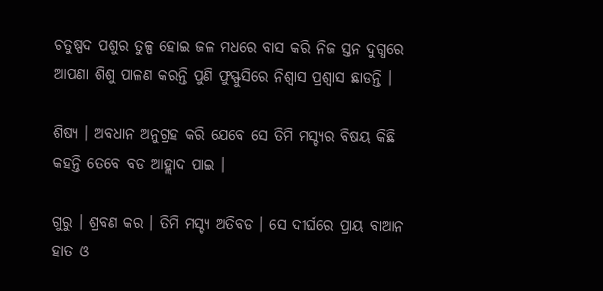ଚତୁଷ୍ପଦ ପଶୁର ତୁଳ୍ପ ହୋଇ ଜଳ ମଧରେ ବାସ କରି ନିଜ ସ୍ତନ ଦୁଗ୍ଧରେ ଆପଣା ଶିଶୁ ପାଳଣ କରନ୍ତି ପୁଣି ଫୁସ୍ଫୁସିରେ ନିଶ୍ୱାସ ପ୍ରଶ୍ୱାସ ଛାଡନ୍ତି ।

ଶିଷ୍ୟ । ଅବଧାନ ଅନୁଗ୍ରହ କରି ଯେବେ ସେ ତିମି ମସ୍ଚ୍ୟର ବିଷୟ କିଛି କହନ୍ତି ତେବେ ବଡ ଆହ୍ଲାଦ ପାଇ ।

ଗୁରୁ । ଶ୍ରବଣ କର । ତିମି ମସ୍ଚ୍ୟ ଅତିବଡ । ସେ ଦୀର୍ଘରେ ପ୍ରାୟ ବାଆନ ହାତ ଓ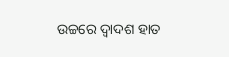ଉଚ୍ଚରେ ଦ୍ୱାଦଶ ହାତ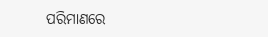ପରିମାଣରେ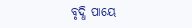ବୃଦ୍ଧି ପାୟେ